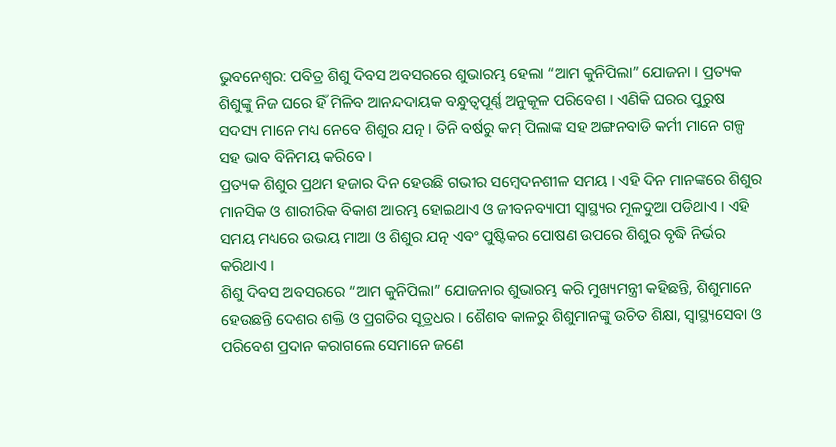ଭୁବନେଶ୍ଵର: ପବିତ୍ର ଶିଶୁ ଦିବସ ଅବସରରେ ଶୁଭାରମ୍ଭ ହେଲା “ଆମ କୁନିପିଲା” ଯୋଜନା । ପ୍ରତ୍ୟକ ଶିଶୁଙ୍କୁ ନିଜ ଘରେ ହିଁ ମିଳିବ ଆନନ୍ଦଦାୟକ ବନ୍ଧୁତ୍ଵପୂର୍ଣ୍ଣ ଅନୁକୂଳ ପରିବେଶ । ଏଣିକି ଘରର ପୁରୁଷ ସଦସ୍ୟ ମାନେ ମଧ୍ୟ ନେବେ ଶିଶୁର ଯତ୍ନ । ତିନି ବର୍ଷରୁ କମ୍ ପିଲାଙ୍କ ସହ ଅଙ୍ଗନବାଡି କର୍ମୀ ମାନେ ଗଳ୍ପ ସହ ଭାବ ବିନିମୟ କରିବେ ।
ପ୍ରତ୍ୟକ ଶିଶୁର ପ୍ରଥମ ହଜାର ଦିନ ହେଉଛି ଗଭୀର ସମ୍ବେଦନଶୀଳ ସମୟ । ଏହି ଦିନ ମାନଙ୍କରେ ଶିଶୁର ମାନସିକ ଓ ଶାରୀରିକ ବିକାଶ ଆରମ୍ଭ ହୋଇଥାଏ ଓ ଜୀବନବ୍ୟାପୀ ସ୍ବାସ୍ଥ୍ୟର ମୂଳଦୁଆ ପଡିଥାଏ । ଏହି ସମୟ ମଧ୍ୟରେ ଉଭୟ ମାଆ ଓ ଶିଶୁର ଯତ୍ନ ଏବଂ ପୁଷ୍ଟିକର ପୋଷଣ ଉପରେ ଶିଶୁର ବୃଦ୍ଧି ନିର୍ଭର କରିଥାଏ ।
ଶିଶୁ ଦିବସ ଅବସରରେ “ଆମ କୁନିପିଲା” ଯୋଜନାର ଶୁଭାରମ୍ଭ କରି ମୁଖ୍ୟମନ୍ତ୍ରୀ କହିଛନ୍ତି, ଶିଶୁମାନେ ହେଉଛନ୍ତି ଦେଶର ଶକ୍ତି ଓ ପ୍ରଗତିର ସୂତ୍ରଧର । ଶୈଶବ କାଳରୁ ଶିଶୁମାନଙ୍କୁ ଉଚିତ ଶିକ୍ଷା, ସ୍ୱାସ୍ଥ୍ୟସେବା ଓ ପରିବେଶ ପ୍ରଦାନ କରାଗଲେ ସେମାନେ ଜଣେ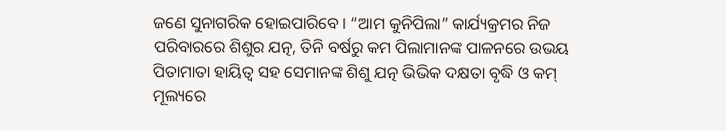ଜଣେ ସୁନାଗରିକ ହୋଇପାରିବେ । “ଆମ କୁନିପିଲା” କାର୍ଯ୍ୟକ୍ରମର ନିଜ ପରିବାରରେ ଶିଶୁର ଯତ୍ନ, ତିନି ବର୍ଷରୁ କମ ପିଲାମାନଙ୍କ ପାଳନରେ ଉଭୟ ପିତାମାତା ହାୟିତ୍ବ ସହ ସେମାନଙ୍କ ଶିଶୁ ଯତ୍ନ ଭିଭିକ ଦକ୍ଷତା ବୃଦ୍ଧି ଓ କମ୍ ମୂଲ୍ୟରେ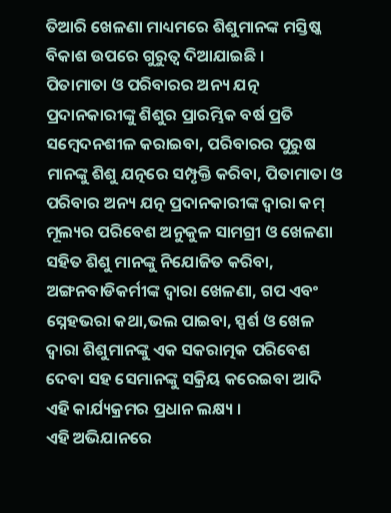ତିଆରି ଖେଳଣା ମାଧ୍ୟମରେ ଶିଶୁମାନଙ୍କ ମସ୍ତିଷ୍କ ବିକାଶ ଉପରେ ଗୁରୁତ୍ବ ଦିଆଯାଇଛି ।
ପିତାମାତା ଓ ପରିବାରର ଅନ୍ୟ ଯତ୍ନ ପ୍ରଦାନକାରୀଙ୍କୁ ଶିଶୁର ପ୍ରାରମ୍ଭିକ ବର୍ଷ ପ୍ରତି ସମ୍ବେଦନଶୀଳ କରାଇବା, ପରିବାରର ପୁରୁଷ ମାନଙ୍କୁ ଶିଶୁ ଯତ୍ନରେ ସମ୍ପୃକ୍ତି କରିବା, ପିତାମାତା ଓ ପରିବାର ଅନ୍ୟ ଯତ୍ନ ପ୍ରଦାନକାରୀଙ୍କ ଦ୍ବାରା କମ୍ ମୂଲ୍ୟର ପରିବେଶ ଅନୁକୁଳ ସାମଗ୍ରୀ ଓ ଖେଳଣା ସହିତ ଶିଶୁ ମାନଙ୍କୁ ନିଯୋଜିତ କରିବା, ଅଙ୍ଗନବାଡିକର୍ମୀଙ୍କ ଦ୍ଵାରା ଖେଳଣା, ଗପ ଏବଂ ସ୍ନେହଭରା କଥା,ଭଲ ପାଇବା, ସ୍ପର୍ଶ ଓ ଖେଳ ଦ୍ଵାରା ଶିଶୁମାନଙ୍କୁ ଏକ ସକରାତ୍ମକ ପରିବେଶ ଦେବା ସହ ସେମାନଙ୍କୁ ସକ୍ରିୟ କରେଇବା ଆଦି ଏହି କାର୍ଯ୍ୟକ୍ରମର ପ୍ରଧାନ ଲକ୍ଷ୍ୟ ।
ଏହି ଅଭିଯାନରେ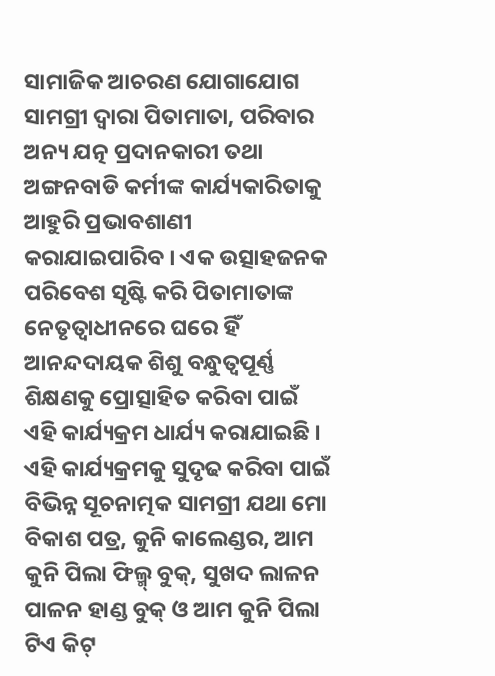ସାମାଜିକ ଆଚରଣ ଯୋଗାଯୋଗ ସାମଗ୍ରୀ ଦ୍ଵାରା ପିତାମାତା, ପରିବାର ଅନ୍ୟ ଯତ୍ନ ପ୍ରଦାନକାରୀ ତଥା ଅଙ୍ଗନବାଡି କର୍ମୀଙ୍କ କାର୍ଯ୍ୟକାରିତାକୁ ଆହୁରି ପ୍ରଭାବଶାଣୀ କରାଯାଇପାରିବ । ଏକ ଉତ୍ସାହଜନକ ପରିବେଶ ସୃଷ୍ଟି କରି ପିତାମାତାଙ୍କ ନେତୃତ୍ଵାଧୀନରେ ଘରେ ହିଁ ଆନନ୍ଦଦାୟକ ଶିଶୁ ବନ୍ଧୁତ୍ବପୂର୍ଣ୍ଣ ଶିକ୍ଷଣକୁ ପ୍ରୋତ୍ସାହିତ କରିବା ପାଇଁ ଏହି କାର୍ଯ୍ୟକ୍ରମ ଧାର୍ଯ୍ୟ କରାଯାଇଛି । ଏହି କାର୍ଯ୍ୟକ୍ରମକୁ ସୁଦୃଢ କରିବା ପାଇଁ ବିଭିନ୍ନ ସୂଚନାତ୍ମକ ସାମଗ୍ରୀ ଯଥା ମୋ ବିକାଶ ପତ୍ର, କୁନି କାଲେଣ୍ଡର, ଆମ କୁନି ପିଲା ଫିଲ୍ମ୍ ବୁକ୍, ସୁଖଦ ଲାଳନ ପାଳନ ହାଣ୍ଡ ବୁକ୍ ଓ ଆମ କୁନି ପିଲା ଟିଏ କିଟ୍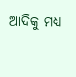ଆଦିକୁ ମଧ୍ୟ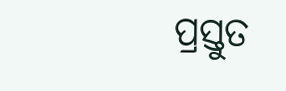ପ୍ରସ୍ତୁତ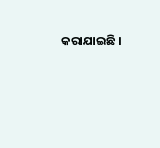କରାଯାଇଛି ।